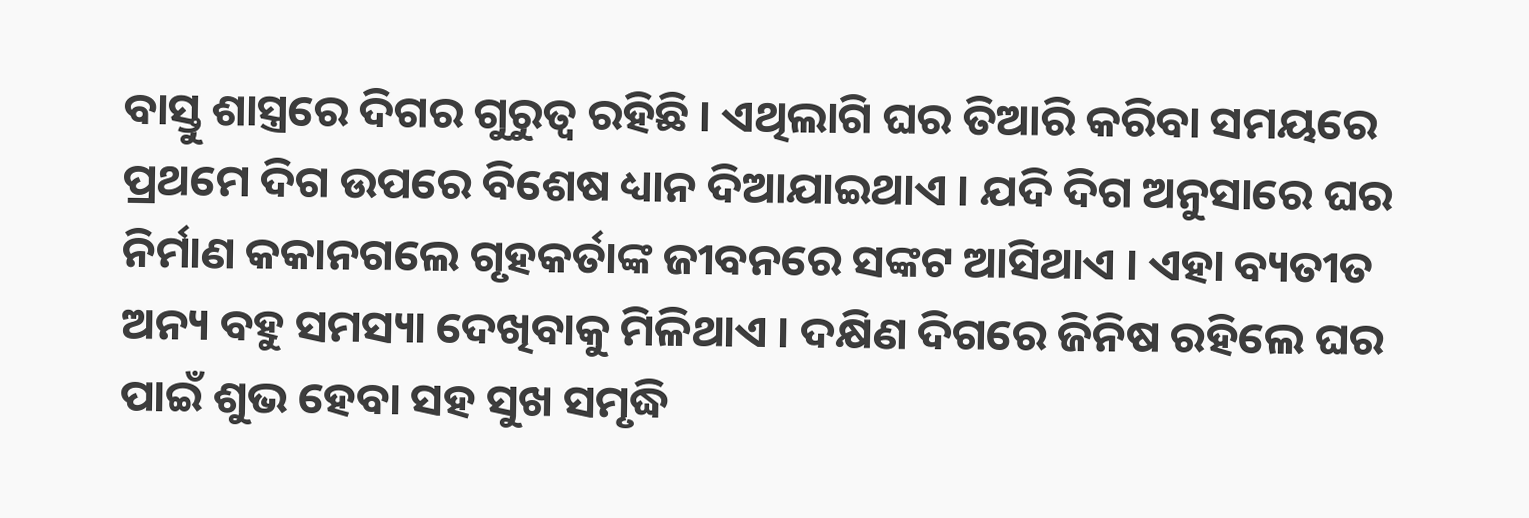ବାସ୍ତୁ ଶାସ୍ତ୍ରରେ ଦିଗର ଗୁରୁତ୍ୱ ରହିଛି । ଏଥିଲାଗି ଘର ତିଆରି କରିବା ସମୟରେ ପ୍ରଥମେ ଦିଗ ଉପରେ ବିଶେଷ ଧ୍ୟାନ ଦିଆଯାଇଥାଏ । ଯଦି ଦିଗ ଅନୁସାରେ ଘର ନିର୍ମାଣ କକାନଗଲେ ଗୃହକର୍ତାଙ୍କ ଜୀବନରେ ସଙ୍କଟ ଆସିଥାଏ । ଏହା ବ୍ୟତୀତ ଅନ୍ୟ ବହୁ ସମସ୍ୟା ଦେଖିବାକୁ ମିଳିଥାଏ । ଦକ୍ଷିଣ ଦିଗରେ ଜିନିଷ ରହିଲେ ଘର ପାଇଁ ଶୁଭ ହେବା ସହ ସୁଖ ସମୃଦ୍ଧି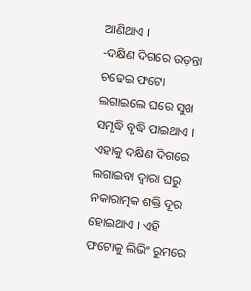ଆଣିଥାଏ ।
-ଦକ୍ଷିଣ ଦିଗରେ ଉଡ଼ନ୍ତା ଚଢେଇ ଫଟୋ ଲଗାଇଲେ ଘରେ ସୁଖ ସମୃଦ୍ଧି ବୃଦ୍ଧି ପାଇଥାଏ । ଏହାକୁ ଦକ୍ଷିଣ ଦିଗରେ ଲଗାଇବା ଦ୍ୱାରା ଘରୁ ନକାରାତ୍ମକ ଶକ୍ତି ଦୂର ହୋଇଥାଏ । ଏହି ଫଟୋକୁ ଲିଭିଂ ରୁମରେ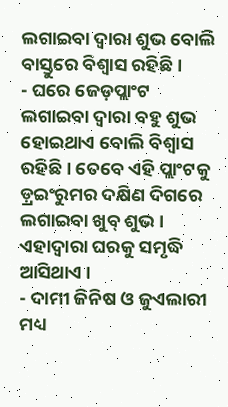ଲଗାଇବା ଦ୍ୱାରା ଶୁଭ ବୋଲି ବାସ୍ତୁରେ ବିଶ୍ୱାସ ରହିଛି ।
- ଘରେ ଜେଡ଼ପ୍ଲାଂଟ ଲଗାଇବା ଦ୍ୱାରା ବହୁ ଶୁଭ ହୋଇଥାଏ ବୋଲି ବିଶ୍ୱାସ ରହିଛି । ତେବେ ଏହି ପ୍ଲାଂଟକୁ ଡ଼୍ରଇଂରୁମର ଦକ୍ଷିଣ ଦିଗରେ ଲଗାଇବା ଖୁବ୍ ଶୁଭ । ଏହାଦ୍ୱାରା ଘରକୁ ସମୃଦ୍ଧି ଆସିଥାଏ ।
- ଦାମୀ ଜିନିଷ ଓ ଜୁଏଲାରୀ ମଧ୍ୟ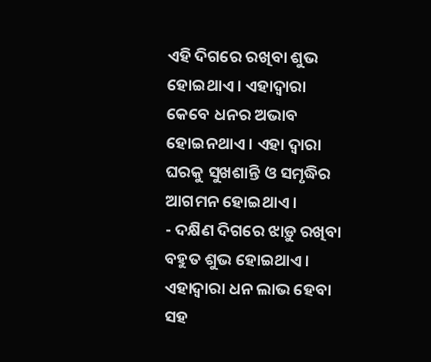ଏହି ଦିଗରେ ରଖିବା ଶୁଭ ହୋଇଥାଏ । ଏହାଦ୍ୱାରା କେବେ ଧନର ଅଭାବ ହୋଇନଥାଏ । ଏହା ଦ୍ୱାରା ଘରକୁ ସୁଖଶାନ୍ତି ଓ ସମୃଦ୍ଧିର ଆଗମନ ହୋଇଥାଏ ।
- ଦକ୍ଷିଣ ଦିଗରେ ଝାଡ଼ୁ ରଖିବା ବହୁତ ଶୁଭ ହୋଇଥାଏ । ଏହାଦ୍ୱାରା ଧନ ଲାଭ ହେବା ସହ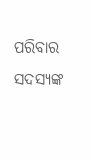ପରିବାର ସଦସ୍ୟଙ୍କ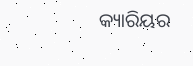କ୍ୟାରିୟର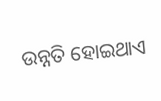ଉନ୍ନତି ହୋଇଥାଏ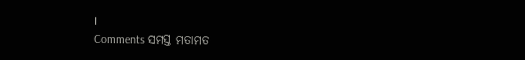।
Comments ସମସ୍ତ ମତାମତ